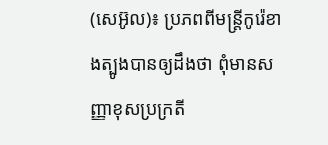(សេអ៊ូល)៖ ប្រភពពីមន្រ្តីកូរ៉េខាងត្បូងបានឲ្យដឹងថា ពុំមានសញ្ញាខុសប្រក្រតី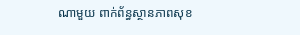ណាមួយ ពាក់ព័ន្ធស្ថានភាពសុខ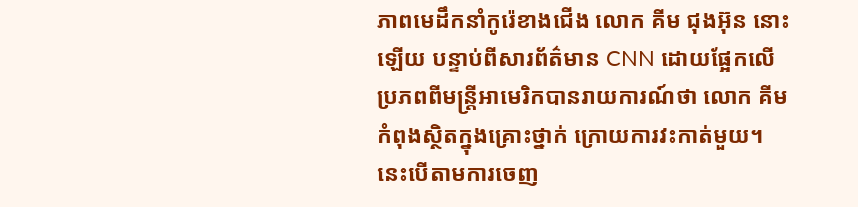ភាពមេដឹកនាំកូរ៉េខាងជើង លោក គីម ជុងអ៊ុន នោះឡើយ បន្ទាប់ពីសារព័ត៌មាន CNN ដោយផ្អែកលើប្រភពពីមន្រ្តីអាមេរិកបានរាយការណ៍ថា លោក គីម កំពុងស្ថិតក្នុងគ្រោះថ្នាក់ ក្រោយការវះកាត់មួយ។ នេះបើតាមការចេញ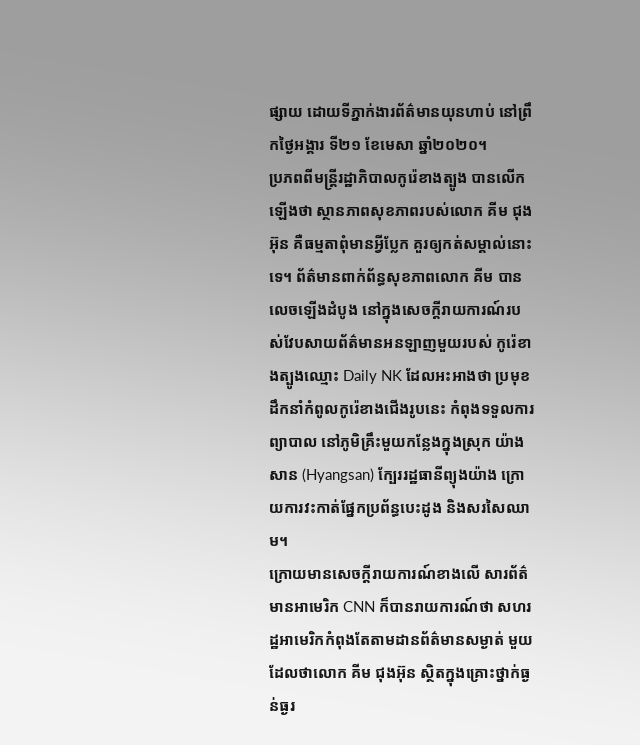ផ្សាយ ដោយទីភ្នាក់ងារព័ត៌មានយុនហាប់ នៅព្រឹកថ្ងៃអង្គារ ទី២១ ខែមេសា ឆ្នាំ២០២០។
ប្រភពពីមន្រ្តីរដ្ឋាភិបាលកូរ៉េខាងត្បូង បានលើកឡើងថា ស្ថានភាពសុខភាពរបស់លោក គីម ជុងអ៊ុន គឺធម្មតាពុំមានអ្វីប្លែក គួរឲ្យកត់សម្គាល់នោះទេ។ ព័ត៌មានពាក់ព័ន្ធសុខភាពលោក គីម បានលេចឡើងដំបូង នៅក្នុងសេចក្តីរាយការណ៍របស់វែបសាយព័ត៌មានអនឡាញមួយរបស់ កូរ៉េខាងត្បូងឈ្មោះ Daily NK ដែលអះអាងថា ប្រមុខដឹកនាំកំពូលកូរ៉េខាងជើងរូបនេះ កំពុងទទួលការព្យាបាល នៅភូមិគ្រឹះមួយកន្លែងក្នុងស្រុក យ៉ាងសាន (Hyangsan) ក្បែររដ្ឋធានីព្យុងយ៉ាង ក្រោយការវះកាត់ផ្នែកប្រព័ន្ធបេះដូង និងសរសៃឈាម។
ក្រោយមានសេចក្តីរាយការណ៍ខាងលើ សារព័ត៌មានអាមេរិក CNN ក៏បានរាយការណ៍ថា សហរដ្ឋអាមេរិកកំពុងតែតាមដានព័ត៌មានសម្ងាត់ មួយដែលថាលោក គីម ជុងអ៊ុន ស្ថិតក្នុងគ្រោះថ្នាក់ធ្ងន់ធ្ងរ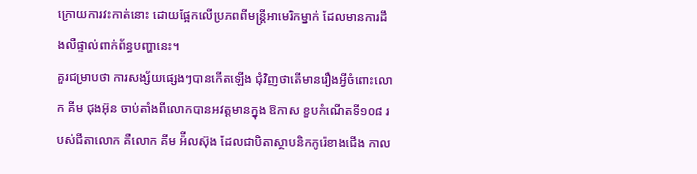ក្រោយការវះកាត់នោះ ដោយផ្អែកលើប្រភពពីមន្រ្តីអាមេរិកម្នាក់ ដែលមានការដឹងលឺផ្ទាល់ពាក់ព័ន្ធបញ្ហានេះ។
គួរជម្រាបថា ការសង្ស័យផ្សេងៗបានកើតឡើង ជុំវិញថាតើមានរឿងអ្វីចំពោះលោក គីម ជុងអ៊ុន ចាប់តាំងពីលោកបានអវត្តមានក្នុង ឱកាស ខួបកំណើតទី១០៨ របស់ជីតាលោក គឺលោក គីម អ៉ីលស៊ុង ដែលជាបិតាស្ថាបនិកកូរ៉េខាងជើង កាល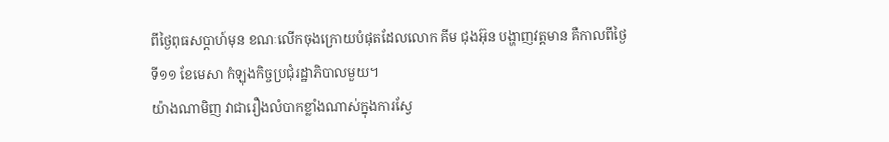ពីថ្ងៃពុធសប្តាហ៍មុន ខណៈលើកចុងក្រោយបំផុតដែលលោក គីម ជុងអ៊ុន បង្ហាញវត្តមាន គឺកាលពីថ្ងៃទី១១ ខែមេសា កំឡុងកិច្ចប្រជុំរដ្ឋាភិបាលមួយ។
យ៉ាងណាមិញ វាជារឿងលំបាកខ្លាំងណាស់ក្នុងការស្វែ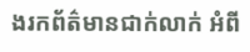ងរកព័ត៌មានជាក់លាក់ អំពី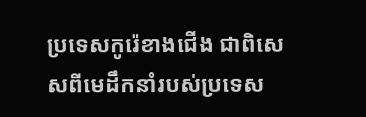ប្រទេសកូរ៉េខាងជើង ជាពិសេសពីមេដឹកនាំរបស់ប្រទេស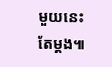មួយនេះតែម្តង៕